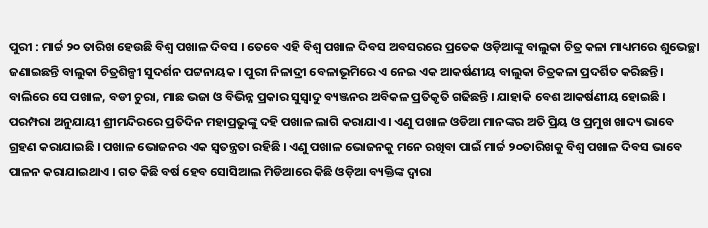ପୁରୀ : ମାର୍ଚ୍ଚ ୨୦ ତାରିଖ ହେଉଛି ବିଶ୍ୱ ପଖାଳ ଦିବସ । ତେବେ ଏହି ବିଶ୍ୱ ପଖାଳ ଦିବସ ଅବସରରେ ପ୍ରତେକ ଓଡ଼ିଆଙ୍କୁ ବାଲୁକା ଚିତ୍ର କଳା ମାଧ୍ୟମରେ ଶୁଭେଚ୍ଛା ଜଣାଇଛନ୍ତି ବାଲୁକା ଚିତ୍ରଶିଳ୍ପୀ ସୁଦର୍ଶନ ପଟ୍ଟନାୟକ । ପୁରୀ ନିଳାଦ୍ରୀ ବେଳାଭୂମିରେ ଏ ନେଇ ଏକ ଆକର୍ଷଣୀୟ ବାଲୁକା ଚିତ୍ରକଳା ପ୍ରଦର୍ଶିତ କରିଛନ୍ତି । ବାଲିରେ ସେ ପଖାଳ, ବଡୀ ଚୁରା, ମାଛ ଭଜା ଓ ବିଭିନ୍ନ ପ୍ରକାର ସୁସ୍ୱାଦୁ ବ୍ୟଞ୍ଜନର ଅବିକଳ ପ୍ରତିକୃତି ଗଢିଛନ୍ତି । ଯାହାକି ବେଶ ଆକର୍ଷଣୀୟ ହୋଇଛି । ପରମ୍ପରା ଅନୁଯାୟୀ ଶ୍ରୀମନ୍ଦିରରେ ପ୍ରତିଦିନ ମହାପ୍ରଭୁଙ୍କୁ ଦହି ପଖାଳ ଲାଗି କରାଯାଏ । ଏଣୁ ପଖାଳ ଓଡିଆ ମାନଙ୍କର ଅତି ପ୍ରିୟ ଓ ପ୍ରମୁଖ ଖାଦ୍ୟ ଭାବେ ଗ୍ରହଣ କରାଯାଇଛି । ପଖାଳ ଭୋଜନର ଏକ ସ୍ୱତନ୍ତ୍ରତା ରହିଛି । ଏଣୁ ପଖାଳ ଭୋଜନକୁ ମନେ ରଖିବା ପାଇଁ ମାର୍ଚ୍ଚ ୨୦ତାରିଖକୁ ବିଶ୍ୱ ପଖାଳ ଦିବସ ଭାବେ ପାଳନ କରାଯାଇଥାଏ । ଗତ କିଛି ବର୍ଷ ହେବ ସୋସିଆଲ ମିଡିଆରେ କିଛି ଓଡ଼ିଆ ବ୍ୟକ୍ତିଙ୍କ ଦ୍ୱାରା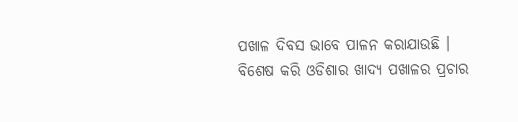ପଖାଳ ଦିବସ ଭାବେ ପାଳନ କରାଯାଉଛି । ବିଶେଷ କରି ଓଡିଶାର ଖାଦ୍ୟ ପଖାଳର ପ୍ରଚାର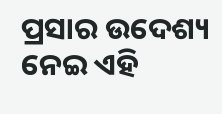ପ୍ରସାର ଉଦେଶ୍ୟ ନେଇ ଏହି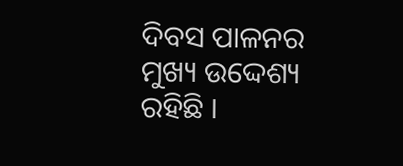ଦିବସ ପାଳନର ମୁଖ୍ୟ ଉଦ୍ଦେଶ୍ୟ ରହିଛି ।